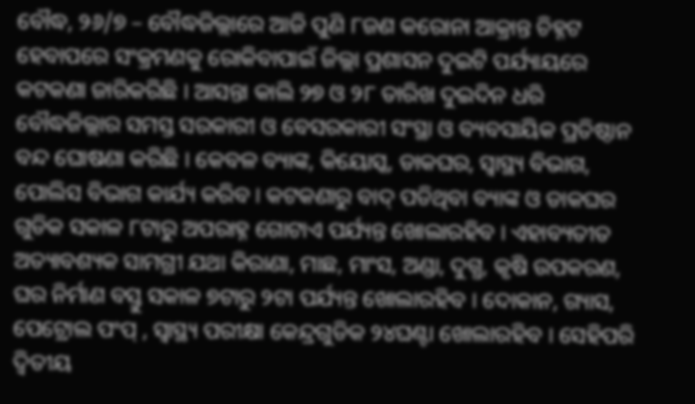ବୌଦ୍ଧ, ୨୬/୭ – ବୌଦ୍ଧଜିଲ୍ଲାରେ ଆଜି ପୁଣି ୮ଜଣ କରୋନା ଆକ୍ରାନ୍ତ ଚିହ୍ନଟ ହେବାପରେ ସଂକ୍ରମଣକୁ ରୋକିବାପାଇଁ ଜିଲ୍ଲା ପ୍ରଶାସନ ଦୁଇଟି ପର୍ଯ୍ୟାୟରେ କଟକଣା ଜାରିକରିଛି । ଆସନ୍ତା କାଲି ୨୭ ଓ ୨୮ ତାରିଖ ଦୁଇଦିନ ଧରି ବୌଦ୍ଧଜିଲ୍ଲାର ସମସ୍ତ ସରକାରୀ ଓ ବେସରକାରୀ ସଂସ୍ଥା ଓ ବ୍ୟବସାୟିକ ପ୍ରତିଷ୍ଠାନ ବନ୍ଦ ଘୋଷଣା କରିଛି । କେବଳ ବ୍ୟାଙ୍କ, କିୟୋସ୍କ, ଡାକଘର, ସ୍ୱାସ୍ଥ୍ୟ ବିଭାଗ, ପୋଲିସ ବିଭାଗ କାର୍ଯ୍ୟ କରିବ । କଟକଣାରୁ ବାଦ୍ ପଡିଥିବା ବ୍ୟାଙ୍କ ଓ ଡାକଘର ଗୁଡିକ ସକାଳ ୮ଟାରୁ ଅପରାହ୍ନ ଗୋଟାଏ ପର୍ଯ୍ୟନ୍ତ ଖୋଲାରହିବ । ଏହାବ୍ୟତୀତ ଅତ୍ୟାବଶ୍ୟକ ସାମଗ୍ରୀ ଯଥା କିରାଣା, ମାଛ, ମାଂସ, ଅଣ୍ଡା, ଦୁଗ୍ଧ, କୃଷି ଉପକରଣ, ଘର ନିର୍ମାଣ ବସ୍ତୁ ସକାଳ ୭ଟାରୁ ୨ଟା ପର୍ଯ୍ୟନ୍ତ ଖୋଲାରହିବ । ଦୋକାନ, ଗ୍ୟାସ, ପେଟ୍ରୋଲ ପଂପ୍ , ସ୍ୱାସ୍ଥ୍ୟ ପରୀକ୍ଷା କେନ୍ଦ୍ରଗୁଡିକ ୨୪ଘଣ୍ଟା ଖୋଲାରହିବ । ସେହିପରି ଦ୍ୱିତୀୟ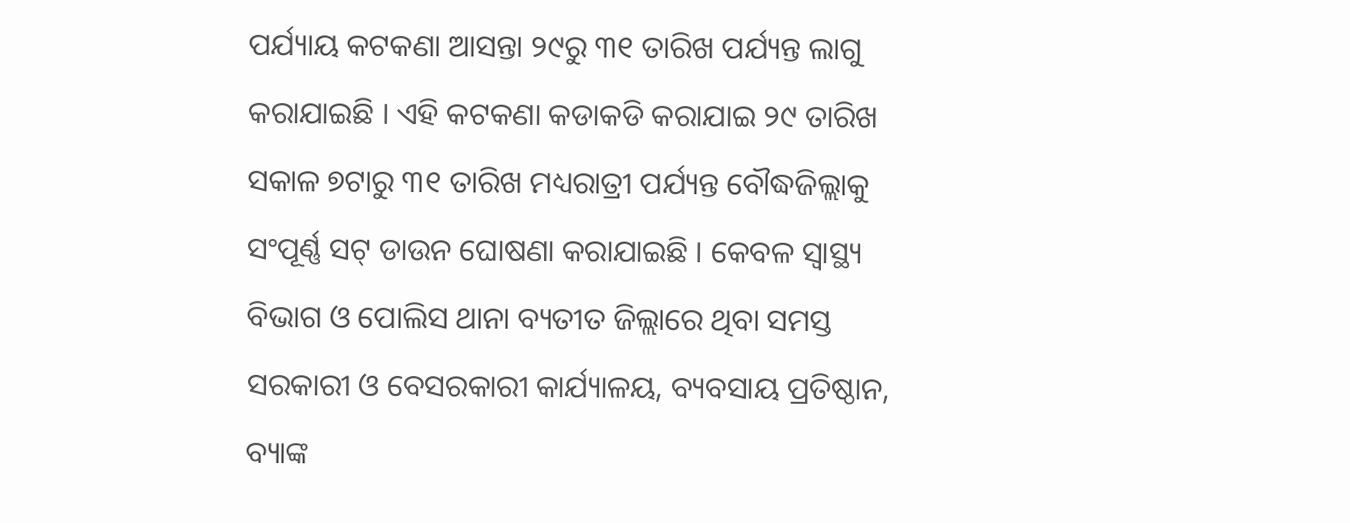ପର୍ଯ୍ୟାୟ କଟକଣା ଆସନ୍ତା ୨୯ରୁ ୩୧ ତାରିଖ ପର୍ଯ୍ୟନ୍ତ ଲାଗୁ କରାଯାଇଛି । ଏହି କଟକଣା କଡାକଡି କରାଯାଇ ୨୯ ତାରିଖ ସକାଳ ୭ଟାରୁ ୩୧ ତାରିଖ ମଧ୍ୟରାତ୍ରୀ ପର୍ଯ୍ୟନ୍ତ ବୌଦ୍ଧଜିଲ୍ଲାକୁ ସଂପୂର୍ଣ୍ଣ ସଟ୍ ଡାଉନ ଘୋଷଣା କରାଯାଇଛି । କେବଳ ସ୍ୱାସ୍ଥ୍ୟ ବିଭାଗ ଓ ପୋଲିସ ଥାନା ବ୍ୟତୀତ ଜିଲ୍ଲାରେ ଥିବା ସମସ୍ତ ସରକାରୀ ଓ ବେସରକାରୀ କାର୍ଯ୍ୟାଳୟ, ବ୍ୟବସାୟ ପ୍ରତିଷ୍ଠାନ, ବ୍ୟାଙ୍କ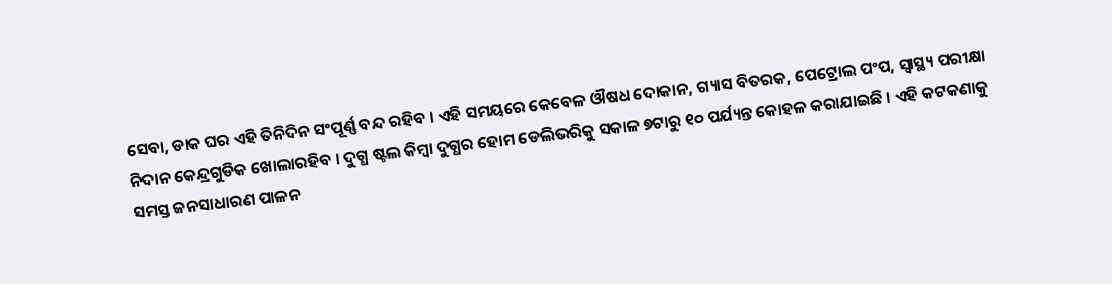ସେବା, ଡାକ ଘର ଏହି ତିନିଦିନ ସଂପୂର୍ଣ୍ଣ ବନ୍ଦ ରହିବ । ଏହି ସମୟରେ କେବେଳ ଔଷଧ ଦୋକାନ, ଗ୍ୟାସ ବିତରକ, ପେଟ୍ରୋଲ ପଂପ, ସ୍ୱାସ୍ଥ୍ୟ ପରୀକ୍ଷା ନିଦାନ କେନ୍ଦ୍ରଗୁଡିକ ଖୋଲାରହିବ । ଦୁଗ୍ଧ ଷ୍ଟଲ କିମ୍ବା ଦୁଗ୍ଧର ହୋମ ଡେଲିଭରିକୁ ସକାଳ ୭ଟାରୁ ୧୦ ପର୍ଯ୍ୟନ୍ତ କୋହଳ କରାଯାଇଛି । ଏହି କଟକଣାକୁ ସମସ୍ତ ଜନସାଧାରଣ ପାଳନ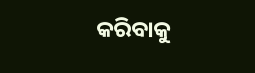କରିବାକୁ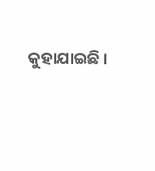କୁହାଯାଇଛି ।